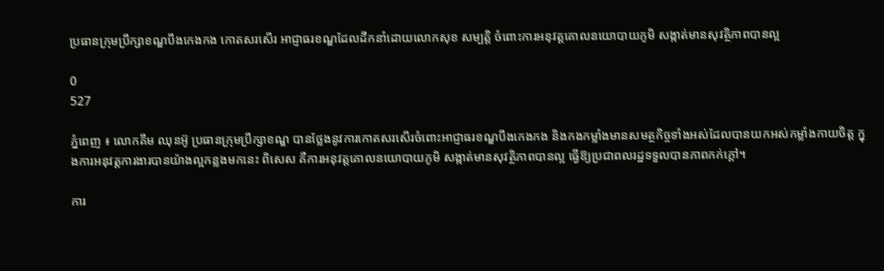ប្រធានក្រុមប្រឹក្សាខណ្ឌបឹងកេងកង កោតសរសើរ អាជ្ញាធរខណ្ឌដែលដឹកនាំដោយលោកសុខ សម្បត្តិ ចំពោះការអនុវត្តគោលនយោបាយភូមិ សង្កាត់មានសុវត្ថិភាពបានល្អ

0
527

ភ្នំពេញ ៖ លោកគឹម ឈុនអ៊ូ ប្រធានក្រុមប្រឹក្សាខណ្ឌ បានថ្លែងនូវការកោតសរសើរចំពោះអាជ្ញាធរខណ្ឌបឹងកេងកង និងកងកម្លាំងមានសមត្ថកិច្ចទាំងអស់ដែលបានយកអស់កម្លាំងកាយចិត្ត ក្នុងការអនុវត្តការងារបានយ៉ាងល្អកន្លងមកនេះ ពិសេស គឺការអនុវត្តគោលនយោបាយភូមិ សង្កាត់មានសុវត្ថិភាពបានល្អ ធ្វើឱ្យប្រជាពលរដ្ឋទទួលបានភាពកក់ក្តៅ។

ការ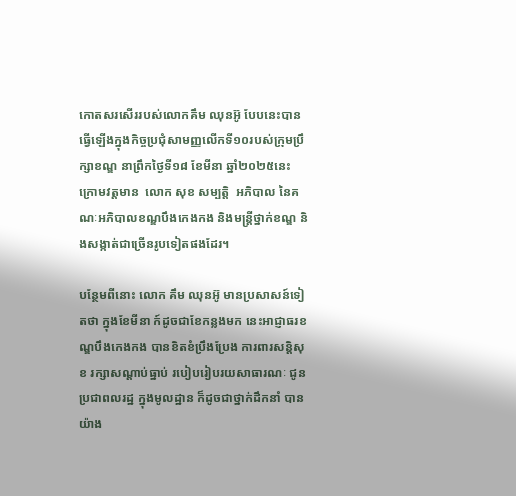កោតសរសើររបស់លោកគឹម ឈុនអ៊ូ បែបនេះបានធ្វើឡើងក្នុងកិច្ចប្រជុំសាមញ្ញលើកទី១០របស់ក្រុមប្រឹក្សាខណ្ឌ នាព្រឹកថ្ងៃទី១៨ ខែមីនា ឆ្នាំ២០២៥នេះ ក្រោមវត្តមាន  លោក សុខ សម្បត្តិ  អភិបាល នៃគណៈអភិបាលខណ្ឌបឹងកេងកង និងមន្ត្រីថ្នាក់ខណ្ឌ និងសង្កាត់ជាច្រើនរូបទៀតផងដែរ។

បន្ថែមពីនោះ លោក គឹម ឈុនអ៊ូ មានប្រសាសន៍ទៀតថា ក្នុងខែមីនា ក៍ដូចជាខែកន្លងមក នេះអាជ្ញាធរខណ្ឌបឹងកេងកង បានខិតខំប្រឹងប្រែង ការពារសន្ដិសុខ រក្សាសណ្ដាប់ធ្នាប់ របៀបរៀបរយសាធារណៈ ជូនប្រជាពលរដ្ឋ ក្នុងមូលដ្ឋាន ក៏ដូចជាថ្នាក់ដឹកនាំ បានយ៉ាង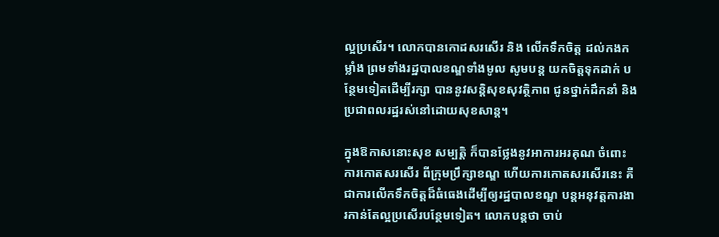ល្អប្រសើរ។ លោកបានកោដសរសើរ និង លើកទឹកចិត្ត ដល់កងកម្លាំង ព្រមទាំងរដ្ឋបាលខណ្ឌទាំងមូល សូមបន្ដ យកចិត្តទុកដាក់ បន្ថែមទៀតដើម្បីរក្សា បាននូវសន្ដិសុខសុវត្ថិភាព ជូនថ្នាក់ដឹកនាំ និងប្រជាពលរដ្ឋរស់នៅដោយសុខសាន្ត។

ក្នុងឱកាសនោះសុខ សម្បត្តិ ក៏បានថ្លែងនូវអាការអរគុណ ចំពោះការកោតសរសើរ ពីក្រុមប្រឹក្សាខណ្ឌ ហើយការកោតសរសើរនេះ គឺជាការលើកទឹកចិត្តដ៏ធំធេងដើម្បីឲ្យរដ្ឋបាលខណ្ឌ បន្តអនុវត្តការងារកាន់តែល្អប្រសើរបន្ថែមទៀត។ លោកបន្តថា ចាប់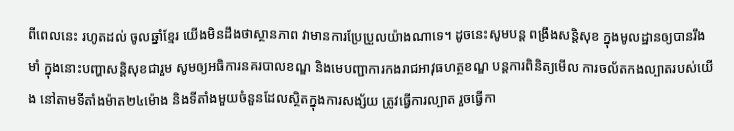ពីពេលនេះ រហូតដល់ ចូលឆ្នាំខ្មែរ យើងមិនដឹងថាស្ថានភាព វាមានការប្រែប្រួលយ៉ាងណាទេ។ ដូចនេះសូមបន្ដ ពង្រឹងសន្ដិសុខ ក្នុងមូលដ្ឋានឲ្យបានរឹងមាំ ក្នុងនោះបញ្ហាសន្ដិសុខជារួម សូមឲ្យអធិការនគរបាលខណ្ឌ និងមេបញ្ជាការកងរាជអាវុធហត្ថខណ្ឌ បន្ដការពិនិត្យមើល ការចល័តកងល្បាតរបស់យើង នៅតាមទីតាំងម៉ាត២៤ម៉ោង និងទីតាំងមួយចំនួនដែលស្ថិតក្នុងការសង្ស័យ ត្រូវធ្វើការល្បាត រួចធ្វើកា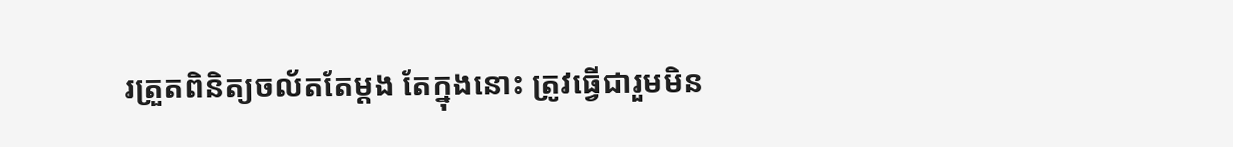រត្រួតពិនិត្យចល័តតែម្ដង តែក្នុងនោះ ត្រូវធ្វើជារួមមិន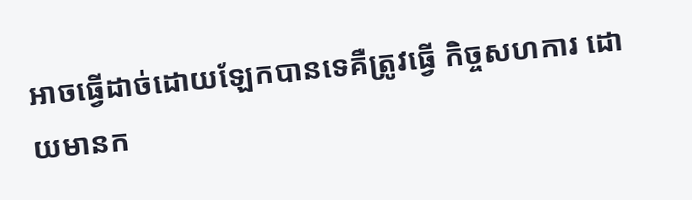អាចធ្វើដាច់ដោយឡែកបានទេគឺត្រូវធ្វើ កិច្ចសហការ ដោយមានក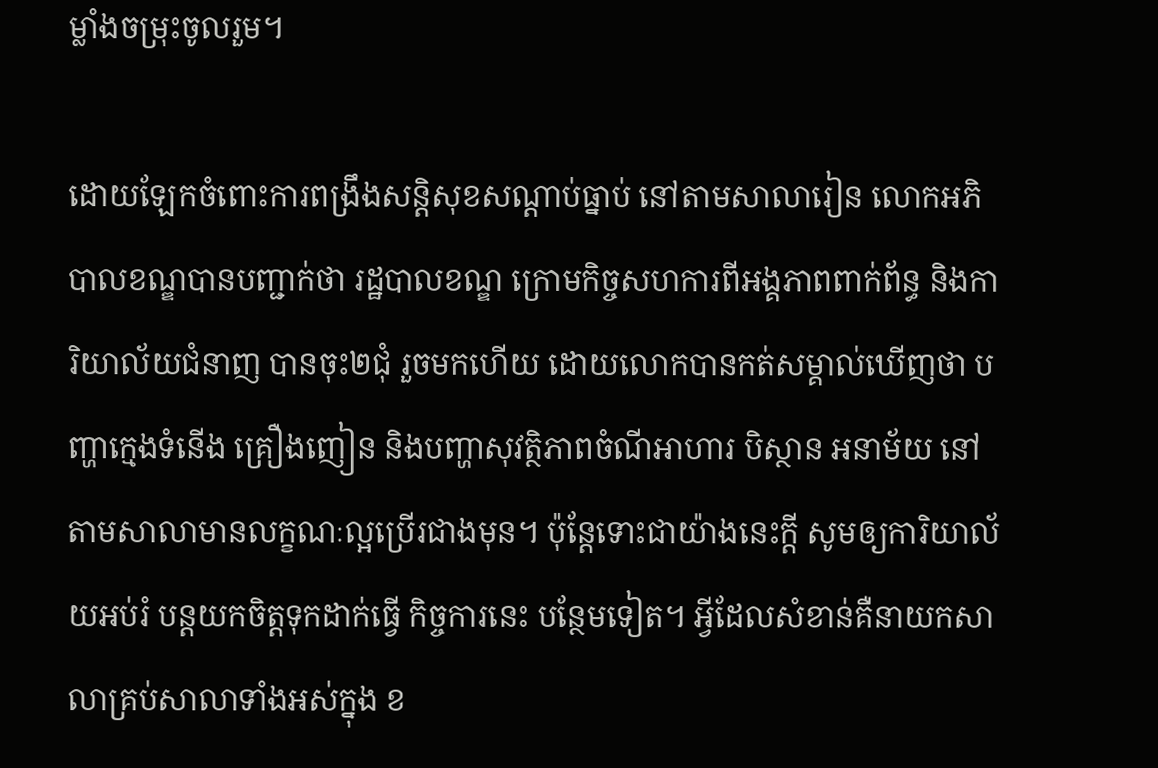ម្លាំងចម្រុះចូលរួម។

ដោយឡែកចំពោះការពង្រឹងសន្ដិសុខសណ្ដាប់ធ្នាប់ នៅតាមសាលារៀន លោកអភិបាលខណ្ឌបានបញ្ជាក់ថា រដ្ឋបាលខណ្ឌ ក្រោមកិច្ចសហការពីអង្គភាពពាក់ព័ន្ធ និងការិយាល័យជំនាញ បានចុះ២ជុំ រួចមកហើយ ដោយលោកបានកត់សម្គាល់ឃើញថា បញ្ហាក្មេងទំនើង គ្រឿងញៀន និងបញ្ហាសុវត្ថិភាពចំណីអាហារ បិស្ថាន អនាម័យ នៅតាមសាលាមានលក្ខណៈល្អប្រើរជាងមុន។ ប៉ុន្ដែទោះជាយ៉ាងនេះក្ដី សូមឲ្យការិយាល័យអប់រំ បន្ដយកចិត្តទុកដាក់ធ្វើ កិច្ចការនេះ បន្ថែមទៀត។ អ្វីដែលសំខាន់គឺនាយកសាលាគ្រប់សាលាទាំងអស់ក្នុង ខ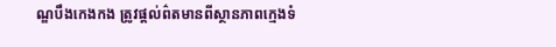ណ្ឌបឹងកេងកង ត្រូវផ្ដល់ព៌តមានពីស្ថានភាពក្មេងទំ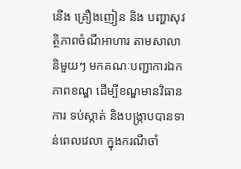នើង គ្រឿងញៀន និង បញ្ហាសុវត្ថិភាពចំណីអាហារ តាមសាលានិមួយៗ មកគណៈបញ្ជាការឯកភាពខណ្ឌ ដើម្បីខណ្ឌមានវិធានការ ទប់ស្កាត់ និងបង្ក្រាបបានទាន់ពេលវេលា ក្នុងករណីចាំ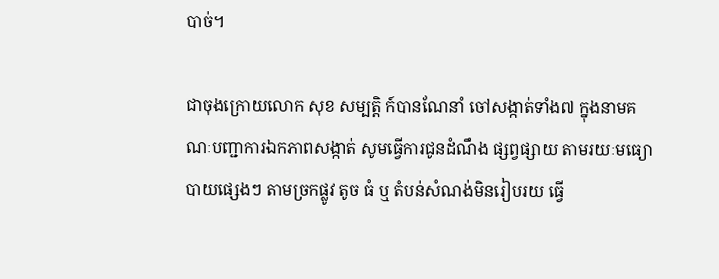បាច់។

ជាចុងក្រោយលោក សុខ សម្បត្តិ ក៍បានណែនាំ ចៅសង្កាត់ទាំង៧ ក្នុងនាមគណៈបញ្ជាការឯកភាពសង្កាត់ សូមធ្វើការជូនដំណឹង ផ្សព្វផ្សាយ តាមរយៈមធ្យោបាយផ្សេងៗ តាមច្រកផ្លូវ តូច ធំ ឬ តំបន់សំណង់មិនរៀបរយ ធ្វើ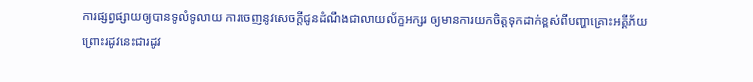ការផ្សព្វផ្សាយឲ្យបានទូលំទូលាយ ការចេញនូវសេចក្ដីជូនដំណឹងជាលាយល័ក្ខអក្សរ ឲ្យមានការយកចិត្តទុកដាក់ខ្ពស់ពីបញ្ហាគ្រោះអគី្គភ័យ ព្រោះរដូវនេះជារដូវ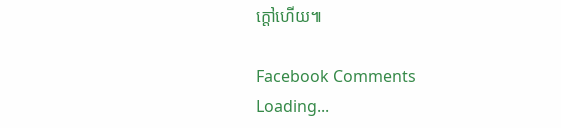ក្តៅហើយ៕

Facebook Comments
Loading...